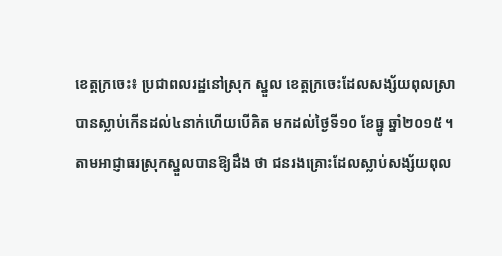ខេត្ដក្រចេះ៖ ប្រជាពលរដ្ឋនៅស្រុក ស្នួល ខេត្ដក្រចេះដែលសង្ស័យពុលស្រា បានស្លាប់កើនដល់៤នាក់ហើយបើគិត មកដល់ថ្ងៃទី១០ ខែធ្នូ ឆ្នាំ២០១៥ ។
តាមអាជ្ញាធរស្រុកស្នួលបានឱ្យដឹង ថា ជនរងគ្រោះដែលស្លាប់សង្ស័យពុល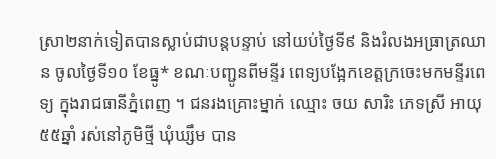ស្រា២នាក់ទៀតបានស្លាប់ជាបន្ដបន្ទាប់ នៅយប់ថ្ងៃទី៩ និងរំលងអធ្រាត្រឈាន ចូលថ្ងៃទី១០ ខែធ្នូ* ខណៈបញ្ជូនពីមន្ទីរ ពេទ្យបង្អែកខេត្ដក្រចេះមកមន្ទីរពេទ្យ ក្នុងរាជធានីភ្នំពេញ ។ ជនរងគ្រោះម្នាក់ ឈ្មោះ ចយ សារិះ ភេទស្រី អាយុ៥៥ឆ្នាំ រស់នៅភូមិថ្មី ឃុំឃ្សឹម បាន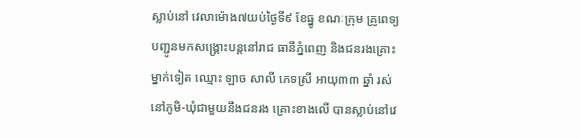ស្លាប់នៅ វេលាម៉ោង៧យប់ថ្ងៃទី៩ ខែធ្នូ ខណៈក្រុម គ្រូពេទ្យបញ្ជូនមកសង្គ្រោះបន្ដនៅរាជ ធានីភ្នំពេញ និងជនរងគ្រោះម្នាក់ទៀត ឈ្មោះ ឡាច សាលី ភេទស្រី អាយុ៣៣ ឆ្នាំ រស់នៅភូមិ-ឃុំជាមួយនឹងជនរង គ្រោះខាងលើ បានស្លាប់នៅវេ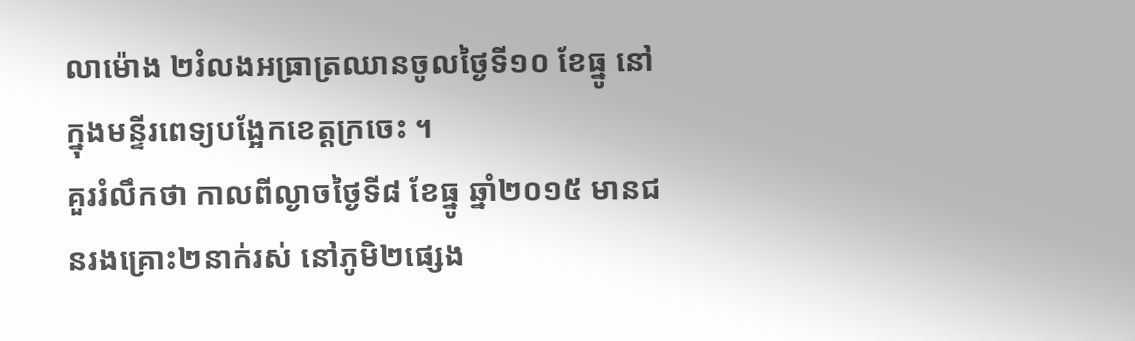លាម៉ោង ២រំលងអធ្រាត្រឈានចូលថ្ងៃទី១០ ខែធ្នូ នៅក្នុងមន្ទីរពេទ្យបង្អែកខេត្ដក្រចេះ ។
គួររំលឹកថា កាលពីល្ងាចថ្ងៃទី៨ ខែធ្នូ ឆ្នាំ២០១៥ មានជនរងគ្រោះ២នាក់រស់ នៅភូមិ២ផ្សេង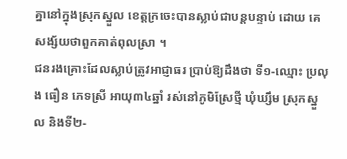គ្នានៅក្នុងស្រុកស្នួល ខេត្ដក្រចេះបានស្លាប់ជាបន្ដបន្ទាប់ ដោយ គេសង្ស័យថាពួកគាត់ពុលស្រា ។
ជនរងគ្រោះដែលស្លាប់ត្រូវអាជ្ញាធរ ប្រាប់ឱ្យដឹងថា ទី១-ឈ្មោះ ប្រលុង ធឿន ភេទស្រី អាយុ៣៤ឆ្នាំ រស់នៅភូមិស្រែថ្មី ឃុំឃ្សឹម ស្រុកស្នួល និងទី២-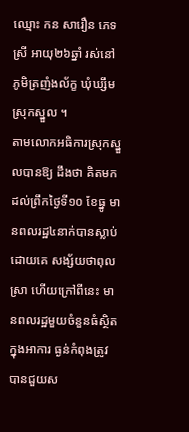ឈ្មោះ កន សារឿន ភេទស្រី អាយុ២៦ឆ្នាំ រស់នៅ ភូមិត្រញំងល័ក្ខ ឃុំឃ្សឹម ស្រុកស្នួល ។
តាមលោកអធិការស្រុកស្នួលបានឱ្យ ដឹងថា គិតមកដល់ព្រឹកថ្ងៃទី១០ ខែធ្នូ មានពលរដ្ឋ៤នាក់បានស្លាប់ដោយគេ សង្ស័យថាពុលស្រា ហើយក្រៅពីនេះ មានពលរដ្ឋមួយចំនួនធំស្ថិតក្នុងអាការ ធ្ងន់កំពុងត្រូវបានជួយស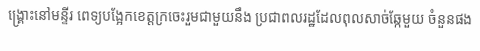ង្គ្រោះនៅមន្ទីរ ពេទ្យបង្អែកខេត្ដក្រចេះរួមជាមួយនឹង ប្រជាពលរដ្ឋដែលពុលសាច់ឆ្កែមួយ ចំនួនផង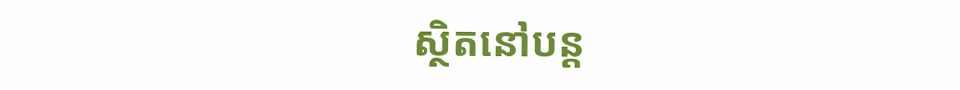ស្ថិតនៅបន្ដ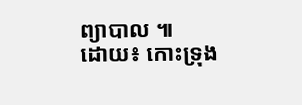ព្យាបាល ៕
ដោយ៖ កោះទ្រុង